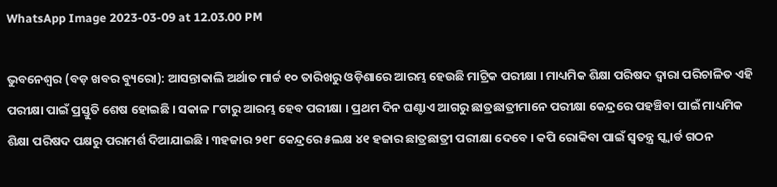WhatsApp Image 2023-03-09 at 12.03.00 PM

ଭୁବନେଶ୍ୱର (ବଡ଼ ଖବର ବ୍ୟୁରୋ): ଆସନ୍ତାକାଲି ଅର୍ଥାତ ମାର୍ଚ୍ଚ ୧୦ ତାରିଖରୁ ଓଡ଼ିଶାରେ ଆରମ୍ଭ ହେଉଛି ମାଟ୍ରିକ ପରୀକ୍ଷା । ମାଧ୍ୟମିକ ଶିକ୍ଷା ପରିଷଦ ଦ୍ୱାରା ପରିଚାଳିତ ଏହି ପରୀକ୍ଷା ପାଇଁ ପ୍ରସ୍ତୁତି ଶେଷ ହୋଇଛି । ସକାଳ ୮ଟାରୁ ଆରମ୍ଭ ହେବ ପରୀକ୍ଷା । ପ୍ରଥମ ଦିନ ଘଣ୍ଟାଏ ଆଗରୁ ଛାତ୍ରଛାତ୍ରୀମାନେ ପରୀକ୍ଷା କେନ୍ଦ୍ରରେ ପହଞ୍ଚିବା ପାଇଁ ମାଧ୍ୟମିକ ଶିକ୍ଷା ପରିଷଦ ପକ୍ଷରୁ ପରାମର୍ଶ ଦିଆଯାଇଛି । ୩ହଜାର ୨୧୮ କେନ୍ଦ୍ରରେ ୫ଲକ୍ଷ ୪୧ ହଜାର ଛାତ୍ରଛାତ୍ରୀ ପରୀକ୍ଷା ଦେବେ । କପି ରୋକିବା ପାଇଁ ସ୍ୱତନ୍ତ୍ର ସ୍କ୍ୱାର୍ଡ ଗଠନ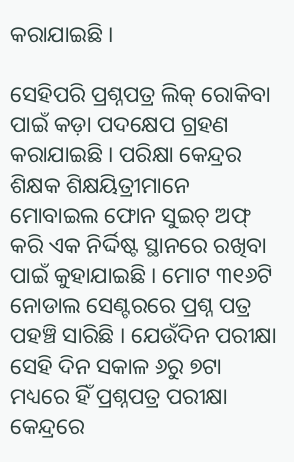କରାଯାଇଛି ।

ସେହିପରି ପ୍ରଶ୍ନପତ୍ର ଲିକ୍ ରୋକିବା ପାଇଁ କଡ଼ା ପଦକ୍ଷେପ ଗ୍ରହଣ କରାଯାଇଛି । ପରିକ୍ଷା କେନ୍ଦ୍ରର ଶିକ୍ଷକ ଶିକ୍ଷୟିତ୍ରୀମାନେ ମୋବାଇଲ ଫୋନ ସୁଇଚ୍ ଅଫ୍ କରି ଏକ ନିର୍ଦ୍ଦିଷ୍ଟ ସ୍ଥାନରେ ରଖିବା ପାଇଁ କୁହାଯାଇଛି । ମୋଟ ୩୧୬ଟି ନୋଡାଲ ସେଣ୍ଟରରେ ପ୍ରଶ୍ନ ପତ୍ର ପହଞ୍ଚି ସାରିଛି । ଯେଉଁଦିନ ପରୀକ୍ଷା ସେହି ଦିନ ସକାଳ ୬ରୁ ୭ଟା ମଧ୍ୟରେ ହିଁ ପ୍ରଶ୍ନପତ୍ର ପରୀକ୍ଷା କେନ୍ଦ୍ରରେ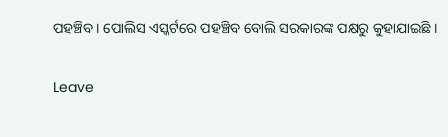ପହଞ୍ଚିବ । ପୋଲିସ ଏସ୍କର୍ଟରେ ପହଞ୍ଚିବ ବୋଲି ସରକାରଙ୍କ ପକ୍ଷରୁ କୁହାଯାଇଛି ।

Leave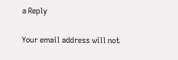a Reply

Your email address will not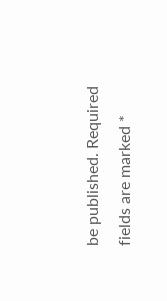be published. Required fields are marked *